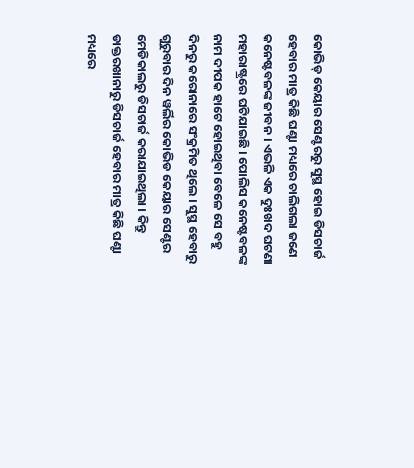କୋଭିଡ୍ କେୟାର ସେଣ୍ଟରରୁ ସୁସ୍ଥ ହୋଇ ଡିସଚାର୍ଜ ହେବାର ମାତ୍ର କିଛି ଘଣ୍ଟା ମଧ୍ୟରେ ଚାଲିଗଲା ଜଣେ କନେଷ୍ଟବଳଙ୍କ ଜୀବନ । ଏଭଳି ଏକ ଦୁଃଖଦ ଘଟଣା ମହାରାଷ୍ଟ୍ରରେ ଘଟିଯାଇଛି । ପୋଲିସ କନେଷ୍ଟବଳଙ୍କ ନାମ ଦୀପକ ହାଟେ ହୋଇଥିବା ବେଳେ ସେ ବହୁ ଦିନରୁ କରୋନାରେ ସଂକ୍ରମିତ ଥିଲେ । ସୁସ୍ଥ ହେବାରୁ ଗୁରୁବାର ଦିନ ୱର୍ଲିର କୋଭିଡ କେୟାର ସେଣ୍ଟର ମେଡିକାଲରୁ ଡିସଚାର୍ଜ କରାଯାଇଥିଲା । କିନ୍ତୁ ଡାକ୍ତରଖାନାରୁ ଡିସଚାର୍ଜ ହେବାର ମାତ୍ର କିଛି ଘଣ୍ଟା ମଧ୍ୟରେ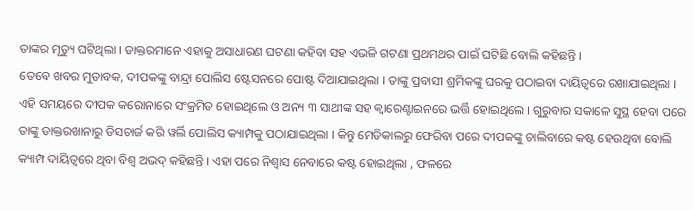ତାଙ୍କର ମୃତ୍ୟୁ ଘଟିଥିଲା । ଡାକ୍ତରମାନେ ଏହାକୁ ଅସାଧାରଣ ଘଟଣା କହିବା ସହ ଏଭଳି ଗଟଣା ପ୍ରଥମଥର ପାଇଁ ଘଟିଛି ବୋଲି କହିଛନ୍ତି ।
ତେବେ ଖବର ମୁତାବକ, ଦୀପକଙ୍କୁ ବାନ୍ଦ୍ରା ପୋଲିସ ଷ୍ଟେସନରେ ପୋଷ୍ଟ ଦିଆଯାଇଥିଲା । ତାଙ୍କୁ ପ୍ରବାସୀ ଶ୍ରମିକଙ୍କୁ ଘରକୁ ପଠାଇବା ଦାୟିତ୍ୱରେ ରଖାଯାଇଥିଲା । ଏହି ସମୟରେ ଦୀପକ କରୋନାରେ ସଂକ୍ରମିତ ହୋଇଥିଲେ ଓ ଅନ୍ୟ ୩ ସାଥୀଙ୍କ ସହ କ୍ୱାରେଣ୍ଟାଇନରେ ଭର୍ତ୍ତି ହୋଇଥିଲେ । ଗୁରୁବାର ସକାଳେ ସୁସ୍ଥ ହେବା ପରେ ତାଙ୍କୁ ଡାକ୍ତରଖାନାରୁ ଡିସଚାର୍ଜ କରି ୱର୍ଲି ପୋଲିସ କ୍ୟାମ୍ପକୁ ପଠାଯାଇଥିଲା । କିନ୍ତୁ ମେଡିକାଲରୁ ଫେରିବା ପରେ ଦୀପକଙ୍କୁ ଚାଲିବାରେ କଷ୍ଟ ହେଉଥିବା ବୋଲି କ୍ୟାମ୍ପ ଦାୟିତ୍ୱରେ ଥିବା ବିଶ୍ୱ ଅଭଦ୍ କହିଛନ୍ତି । ଏହା ପରେ ନିଶ୍ୱାସ ନେବାରେ କଷ୍ଟ ହୋଇଥିଲା , ଫଳରେ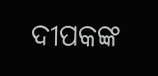ଦୀପକଙ୍କ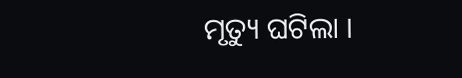ମୃତ୍ୟୁ ଘଟିଲା ।